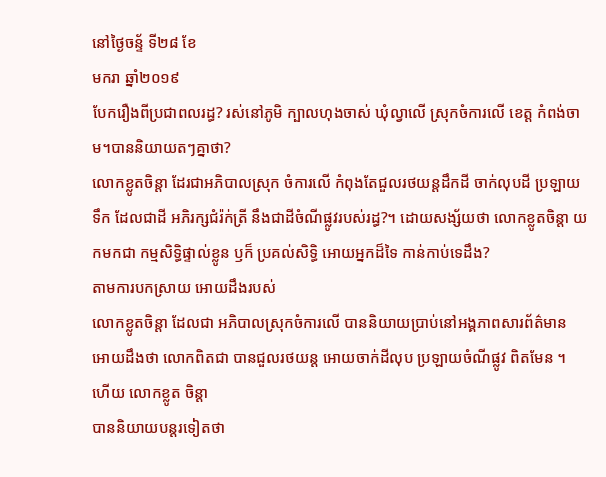នៅថ្ងៃចន្ទ័ ទី២៨ ខែ
មករា ឆ្នាំ២០១៩
បែករឿងពីប្រជាពលរដ្ធ? រស់នៅភូមិ ក្បាលហុងចាស់ ឃុំល្វាលេី ស្រុកចំការលេី ខេត្ត កំពង់ចាម។បាននិយាយតៗគ្នាថា?
លោកខ្លូតចិន្តា ដែរជាអភិបាលស្រុក ចំការលេី កំពុងតែជួលរថយន្តដឹកដី ចាក់លុបដី ប្រឡាយទឹក ដែលជាដី អភិរក្សជំរ៉ក់ត្រី នឹងជាដីចំណីផ្លូវរបស់រដ្ធ?។ ដោយសង្ស័យថា លោកខ្លូតចិន្តា យកមកជា កម្មសិទ្ធិផ្ទាល់ខ្លូន ឫក៏ ប្រគល់សិទ្ធិ អោយអ្នកដ៏ទៃ កាន់កាប់ទេដឹង?
តាមការបកស្រាយ អោយដឹងរបស់
លោកខ្លូតចិន្តា ដែលជា អភិបាលស្រុកចំការលេី បាននិយាយប្រាប់នៅអង្គភាពសារព័ត៌មាន អោយដឹងថា លោកពិតជា បានជួលរថយន្ត អោយចាក់ដីលុប ប្រឡាយចំណីផ្លូវ ពិតមែន ។ ហេីយ លោកខ្លូត ចិន្តា
បាននិយាយបន្តរទៀតថា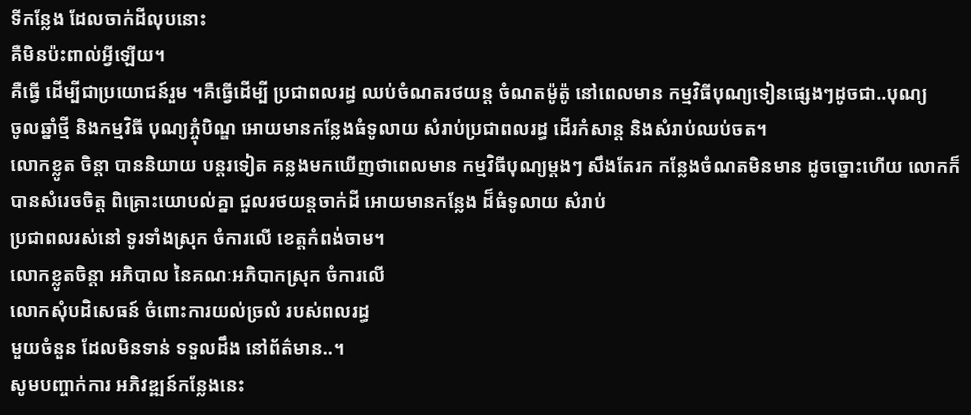ទីកន្លែង ដែលចាក់ដីលុបនោះ
គឺមិនប៉ះពាល់អ្វីឡេីយ។
គឺធ្វេី ដេីម្បីជាប្រយោជន៍រួម ។គឺធ្វេីដេីម្បី ប្រជាពលរដ្ធ ឈប់ចំណតរថយន្ត ចំណតម៉ូត៉ូ នៅពេលមាន កម្មវិធីបុណ្យទៀនផ្សេងៗដូចជា..បុណ្យ
ចូលឆ្នាំថ្មី និងកម្មវិធី បុណ្យភ្ចុំបិណ្ឌ អោយមានកន្លែងធំទូលាយ សំរាប់ប្រជាពលរដ្ធ ដេីរកំសាន្ត និងសំរាប់ឈប់ចត។
លោកខ្លូត ចិន្តា បាននិយាយ បន្តរទៀត គន្លងមកឃេីញថាពេលមាន កម្មវិធីបុណ្យម្តងៗ សឹងតែរក កន្លែងចំណតមិនមាន ដូចច្នោះហេីយ លោកក៏បានសំរេចចិត្ត ពិគ្រោះយោបល់គ្នា ជួលរថយន្តចាក់ដី អោយមានកន្លែង ដ៏ធំទូលាយ សំរាប់
ប្រជាពលរស់នៅ ទូរទាំងស្រុក ចំការលេី ខេត្តកំពង់ចាម។
លោកខ្លូតចិន្តា អភិបាល នៃគណៈអភិបាកស្រុក ចំការលេី
លោកសុំបដិសេធន៍ ចំពោះការយល់ច្រលំ របស់ពលរដ្ធ
មួយចំនួន ដែលមិនទាន់ ទទួលដឹង នៅព័ត៌មាន..។
សូមបញ្ចាក់ការ អភិវឌ្ឍន៍កន្លែងនេះ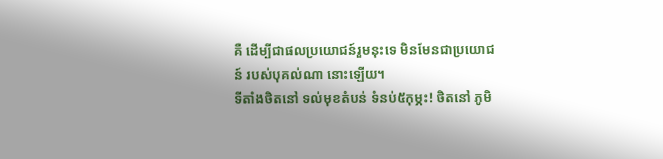គឺ ដេីម្បីជាផលប្រយោជន៍រួមនុះទេ មិនមែនជាប្រយោជន៍ របស់បុគល់ណា នោះឡេីយ។
ទីតាំងថិតនៅ ទល់មុខតំបន់ ទំនប់៥កុម្ភះ! ថិតនៅ ភូមិ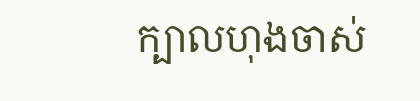ក្បាលហុងចាស់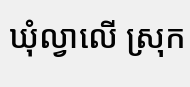ឃុំល្វាលេី ស្រុក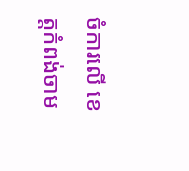ចំការលេី ខេត្តកំពង់ចាម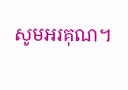សូមអរគុណ។